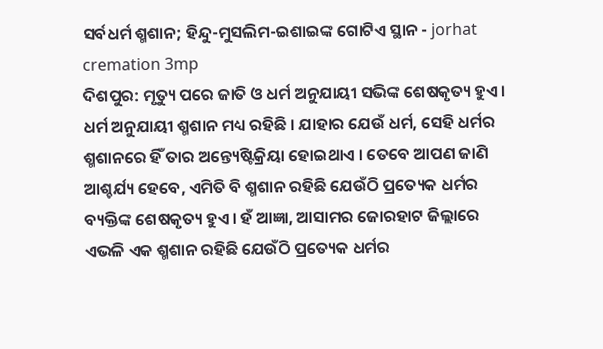ସର୍ବଧର୍ମ ଶ୍ମଶାନ; ହିନ୍ଦୁ-ମୁସଲିମ-ଇଶାଇଙ୍କ ଗୋଟିଏ ସ୍ଥାନ - jorhat cremation 3mp
ଦିଶପୁର: ମୃତ୍ୟୁ ପରେ ଜାତି ଓ ଧର୍ମ ଅନୁଯାୟୀ ସଭିଙ୍କ ଶେଷକୃତ୍ୟ ହୁଏ। ଧର୍ମ ଅନୁଯାୟୀ ଶ୍ମଶାନ ମଧ୍ୟ ରହିଛି । ଯାହାର ଯେଉଁ ଧର୍ମ, ସେହି ଧର୍ମର ଶ୍ମଶାନରେ ହିଁ ତାର ଅନ୍ତ୍ୟେଷ୍ଟିକ୍ରିୟା ହୋଇଥାଏ । ତେବେ ଆପଣ ଜାଣି ଆଶ୍ଚର୍ଯ୍ୟ ହେବେ, ଏମିତି ବି ଶ୍ମଶାନ ରହିଛି ଯେଉଁଠି ପ୍ରତ୍ୟେକ ଧର୍ମର ବ୍ୟକ୍ତିଙ୍କ ଶେଷକୃତ୍ୟ ହୁଏ। ହଁ ଆଜ୍ଞା, ଆସାମର ଜୋରହାଟ ଜିଲ୍ଲାରେ ଏଭଳି ଏକ ଶ୍ମଶାନ ରହିଛି ଯେଉଁଠି ପ୍ରତ୍ୟେକ ଧର୍ମର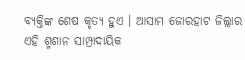ବ୍ୟକ୍ତିଙ୍କ ଶେଷ କୃତ୍ୟ ହୁଏ । ଆସାମ ଜୋରହାଟ ଜିଲ୍ଲାର ଏହି ଶ୍ମଶାନ ସାମ୍ପ୍ରାଦାୟିକ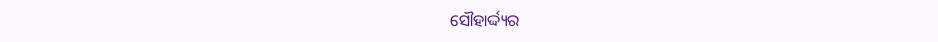ସୌହାର୍ଦ୍ଦ୍ୟର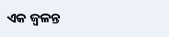ଏକ ଜ୍ବଳନ୍ତ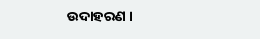ଉଦାହରଣ ।